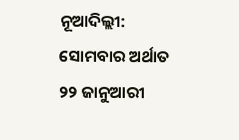ନୂଆଦିଲ୍ଲୀ: ସୋମବାର ଅର୍ଥାତ ୨୨ ଜାନୁଆରୀ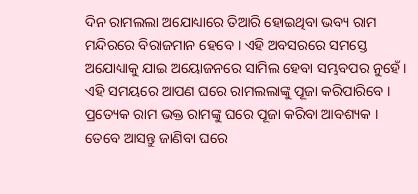ଦିନ ରାମଲଲା ଅଯୋଧ୍ୟାରେ ତିଆରି ହୋଇଥିବା ଭବ୍ୟ ରାମ ମନ୍ଦିରରେ ବିରାଜମାନ ହେବେ । ଏହି ଅବସରରେ ସମସ୍ତେ ଅଯୋଧ୍ୟାକୁ ଯାଇ ଅୟୋଜନରେ ସାମିଲ ହେବା ସମ୍ଭବପର ନୁହେଁ । ଏହି ସମୟରେ ଆପଣ ଘରେ ରାମଲଲାଙ୍କୁ ପୂଜା କରିପାରିବେ । ପ୍ରତ୍ୟେକ ରାମ ଭକ୍ତ ରାମଙ୍କୁ ଘରେ ପୂଜା କରିବା ଆବଶ୍ୟକ । ତେବେ ଆସନ୍ତୁ ଜାଣିବା ଘରେ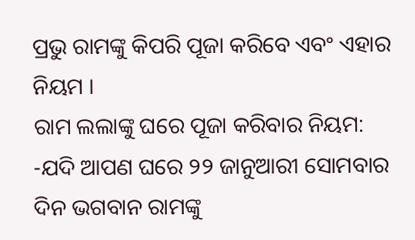ପ୍ରଭୁ ରାମଙ୍କୁ କିପରି ପୂଜା କରିବେ ଏବଂ ଏହାର ନିୟମ ।
ରାମ ଲଲାଙ୍କୁ ଘରେ ପୂଜା କରିବାର ନିୟମ:
-ଯଦି ଆପଣ ଘରେ ୨୨ ଜାନୁଆରୀ ସୋମବାର ଦିନ ଭଗବାନ ରାମଙ୍କୁ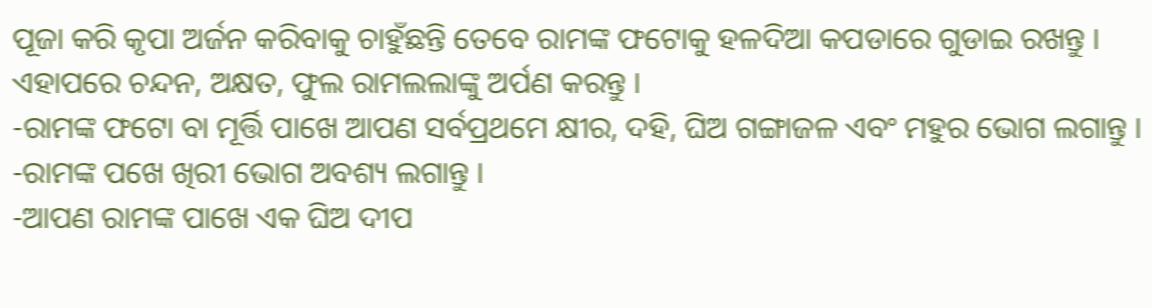ପୂଜା କରି କୃପା ଅର୍ଜନ କରିବାକୁ ଚାହୁଁଛନ୍ତି ତେବେ ରାମଙ୍କ ଫଟୋକୁ ହଳଦିଆ କପଡାରେ ଗୁଡାଇ ରଖନ୍ତୁ । ଏହାପରେ ଚନ୍ଦନ, ଅକ୍ଷତ, ଫୁଲ ରାମଲଲାଙ୍କୁ ଅର୍ପଣ କରନ୍ତୁ ।
-ରାମଙ୍କ ଫଟୋ ବା ମୂର୍ତ୍ତି ପାଖେ ଆପଣ ସର୍ବପ୍ରଥମେ କ୍ଷୀର, ଦହି, ଘିଅ ଗଙ୍ଗାଜଳ ଏବଂ ମହୁର ଭୋଗ ଲଗାନ୍ତୁ ।
-ରାମଙ୍କ ପଖେ ଖିରୀ ଭୋଗ ଅବଶ୍ୟ ଲଗାନ୍ତୁ ।
-ଆପଣ ରାମଙ୍କ ପାଖେ ଏକ ଘିଅ ଦୀପ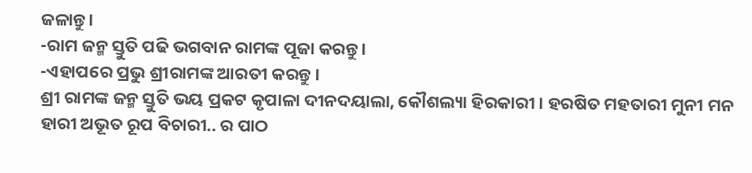ଜଳାନ୍ତୁ ।
-ରାମ ଜନ୍ମ ସ୍ତୁତି ପଢି ଭଗବାନ ରାମଙ୍କ ପୂଜା କରନ୍ତୁ ।
-ଏହାପରେ ପ୍ରଭୁ ଶ୍ରୀରାମଙ୍କ ଆରତୀ କରନ୍ତୁ ।
ଶ୍ରୀ ରାମଙ୍କ ଜନ୍ମ ସ୍ତୁତି ଭୟ ପ୍ରକଟ କୃପାଳା ଦୀନଦୟାଲା, କୌଶଲ୍ୟା ହିରକାରୀ । ହରଷିତ ମହତାରୀ ମୁନୀ ମନ ହାରୀ ଅଭୂତ ରୂପ ବିଚାରୀ.. ର ପାଠ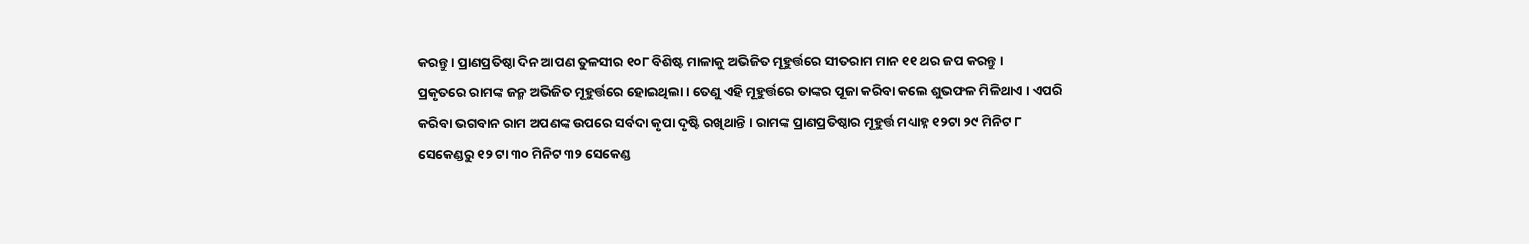କରନ୍ତୁ । ପ୍ରାଣପ୍ରତିଷ୍ଠା ଦିନ ଆପଣ ତୁଳସୀର ୧୦୮ ବିଶିଷ୍ଟ ମାଳାକୁ ଅଭିଜିତ ମୂହୁର୍ତ୍ତରେ ସୀତରାମ ମାନ ୧୧ ଥର ଜପ କରନ୍ତୁ ।
ପ୍ରକୃତରେ ରାମଙ୍କ ଜନ୍ମ ଅଭିଜିତ ମୂହୁର୍ତ୍ତରେ ହୋଇଥିଲା । ତେଣୁ ଏହି ମୂହୁର୍ତ୍ତରେ ତାଙ୍କର ପୂଜା କରିବା କଲେ ଶୁଭଫଳ ମିଳିଥାଏ । ଏପରି କରିବା ଭଗବାନ ରାମ ଅପଣଙ୍କ ଉପରେ ସର୍ବଦା କୃପା ଦୃଷ୍ଟି ରଖିଥାନ୍ତି । ରାମଙ୍କ ପ୍ରାଣପ୍ରତିଷ୍ଠାର ମୂହୁର୍ତ୍ତ ମଧ୍ୟାହ୍ନ ୧୨ଟା ୨୯ ମିନିଟ ୮ ସେକେଣ୍ଡରୁ ୧୨ ଟା ୩୦ ମିନିଟ ୩୨ ସେକେଣ୍ଡ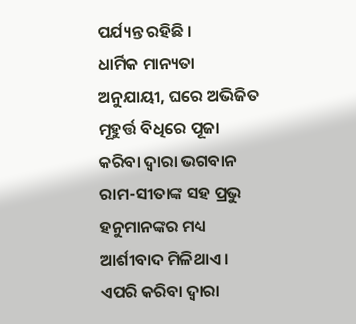ପର୍ଯ୍ୟନ୍ତ ରହିଛି ।
ଧାର୍ମିକ ମାନ୍ୟତା ଅନୁଯାୟୀ, ଘରେ ଅଭିଜିତ ମୂହୁର୍ତ୍ତ ବିଧିରେ ପୂଜା କରିବା ଦ୍ୱାରା ଭଗବାନ ରାମ-ସୀତାଙ୍କ ସହ ପ୍ରଭୁ ହନୁମାନଙ୍କର ମଧ୍ୟ ଆର୍ଶୀବାଦ ମିଳିଥାଏ । ଏପରି କରିବା ଦ୍ୱାରା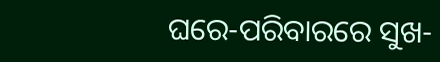ଘରେ-ପରିବାରରେ ସୁଖ-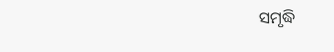ସମୃଦ୍ଧି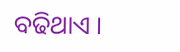ବଢିଥାଏ ।